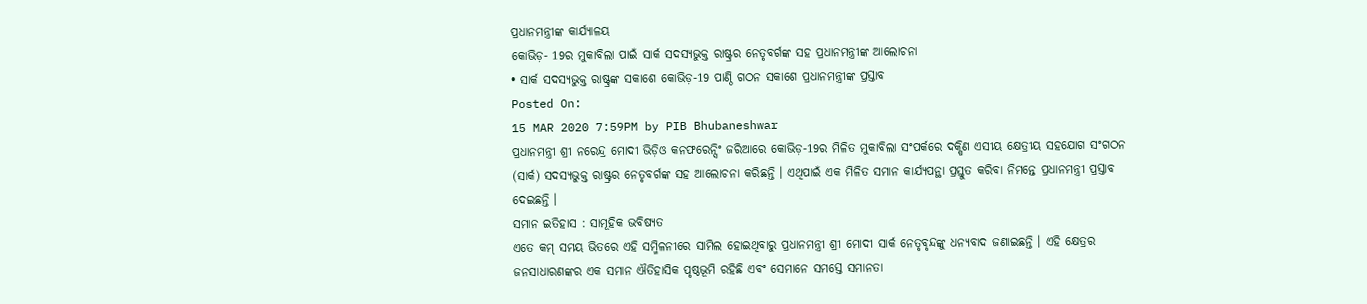ପ୍ରଧାନମନ୍ତ୍ରୀଙ୍କ କାର୍ଯ୍ୟାଳୟ
କୋଭିଡ଼- 19ର ମୁକାବିଲା ପାଇଁ ସାର୍କ ସଦସ୍ୟଭୁକ୍ତ ରାଷ୍ଟ୍ରର ନେତୃବର୍ଗଙ୍କ ସହ ପ୍ରଧାନମନ୍ତ୍ରୀଙ୍କ ଆଲୋଚନା
• ସାର୍କ ସଦସ୍ୟଭୁକ୍ତ ରାଷ୍ଟ୍ରଙ୍କ ସକାଶେ କୋଭିଡ଼-19 ପାଣ୍ଠି ଗଠନ ସକାଶେ ପ୍ରଧାନମନ୍ତ୍ରୀଙ୍କ ପ୍ରସ୍ତାବ
Posted On:
15 MAR 2020 7:59PM by PIB Bhubaneshwar
ପ୍ରଧାନମନ୍ତ୍ରୀ ଶ୍ରୀ ନରେନ୍ଦ୍ର ମୋଦୀ ଭିଡ଼ିଓ କନଫରେନ୍ସିଂ ଜରିଆରେ କୋଭିଡ଼-19ର ମିଳିତ ମୁକାବିଲା ସଂପର୍କରେ ଦକ୍ଷିଣ ଏସୀୟ କ୍ଷେତ୍ରୀୟ ସହଯୋଗ ସଂଗଠନ (ସାର୍କ) ସଦସ୍ୟଭୁକ୍ତ ରାଷ୍ଟ୍ରର ନେତୃବର୍ଗଙ୍କ ସହ ଆଲୋଚନା କରିଛନ୍ତି । ଏଥିପାଇଁ ଏକ ମିଳିତ ସମାନ କାର୍ଯ୍ୟପନ୍ଥା ପ୍ରସ୍ତୁତ କରିବା ନିମନ୍ତେ ପ୍ରଧାନମନ୍ତ୍ରୀ ପ୍ରସ୍ତାବ ଦେଇଛନ୍ତି ।
ସମାନ ଇତିହାସ : ସାମୂହିକ ଭବିଷ୍ୟତ
ଏତେ କମ୍ ସମୟ ଭିତରେ ଏହି ସମ୍ମିଳନୀରେ ସାମିଲ ହୋଇଥିବାରୁ ପ୍ରଧାନମନ୍ତ୍ରୀ ଶ୍ରୀ ମୋଦୀ ସାର୍କ ନେତୃବୃନ୍ଦଙ୍କୁ ଧନ୍ୟବାଦ ଜଣାଇଛନ୍ତି । ଏହି କ୍ଷେତ୍ରର ଜନସାଧାରଣଙ୍କର ଏକ ସମାନ ଐତିହାସିକ ପୃଷ୍ଠଭୂମି ରହିଛି ଏବଂ ସେମାନେ ସମସ୍ତେ ସମାନତା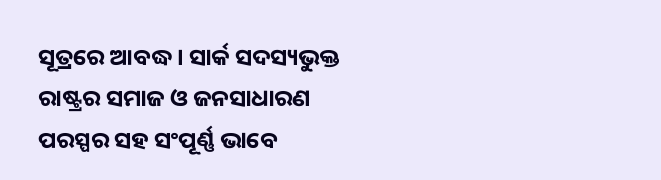ସୂତ୍ରରେ ଆବଦ୍ଧ । ସାର୍କ ସଦସ୍ୟଭୁକ୍ତ ରାଷ୍ଟ୍ରର ସମାଜ ଓ ଜନସାଧାରଣ ପରସ୍ପର ସହ ସଂପୂର୍ଣ୍ଣ ଭାବେ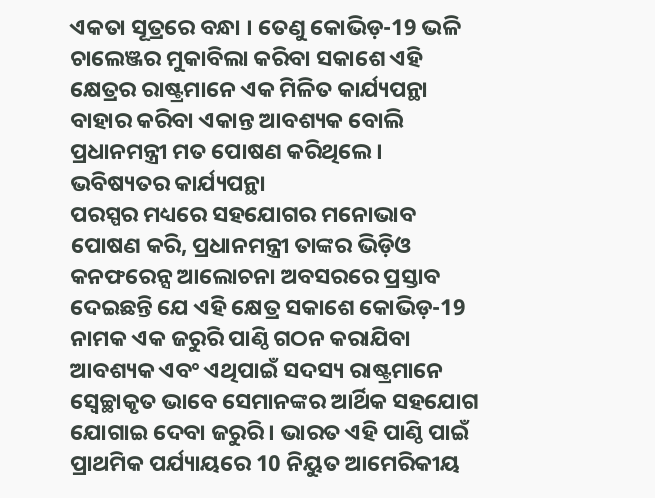ଏକତା ସୂତ୍ରରେ ବନ୍ଧା । ତେଣୁ କୋଭିଡ଼-19 ଭଳି ଚାଲେଞ୍ଜର ମୁକାବିଲା କରିବା ସକାଶେ ଏହି କ୍ଷେତ୍ରର ରାଷ୍ଟ୍ରମାନେ ଏକ ମିଳିତ କାର୍ଯ୍ୟପନ୍ଥା ବାହାର କରିବା ଏକାନ୍ତ ଆବଶ୍ୟକ ବୋଲି ପ୍ରଧାନମନ୍ତ୍ରୀ ମତ ପୋଷଣ କରିଥିଲେ ।
ଭବିଷ୍ୟତର କାର୍ଯ୍ୟପନ୍ଥା
ପରସ୍ପର ମଧ୍ୟରେ ସହଯୋଗର ମନୋଭାବ ପୋଷଣ କରି, ପ୍ରଧାନମନ୍ତ୍ରୀ ତାଙ୍କର ଭିଡ଼ିଓ କନଫରେନ୍ସ ଆଲୋଚନା ଅବସରରେ ପ୍ରସ୍ତାବ ଦେଇଛନ୍ତି ଯେ ଏହି କ୍ଷେତ୍ର ସକାଶେ କୋଭିଡ଼-19 ନାମକ ଏକ ଜରୁରି ପାଣ୍ଠି ଗଠନ କରାଯିବା ଆବଶ୍ୟକ ଏବଂ ଏଥିପାଇଁ ସଦସ୍ୟ ରାଷ୍ଟ୍ରମାନେ ସ୍ୱେଚ୍ଛାକୃତ ଭାବେ ସେମାନଙ୍କର ଆର୍ଥିକ ସହଯୋଗ ଯୋଗାଇ ଦେବା ଜରୁରି । ଭାରତ ଏହି ପାଣ୍ଠି ପାଇଁ ପ୍ରାଥମିକ ପର୍ଯ୍ୟାୟରେ 10 ନିୟୁତ ଆମେରିକୀୟ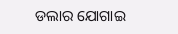ଡଲାର ଯୋଗାଇ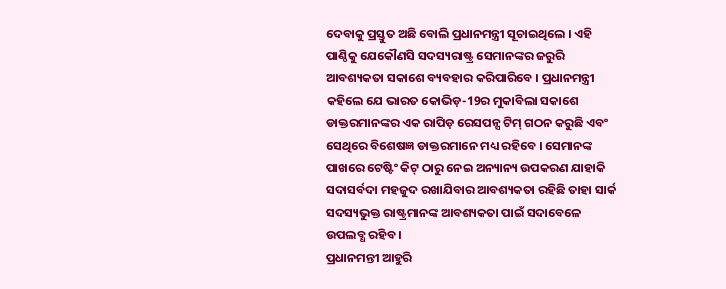ଦେବାକୁ ପ୍ରସ୍ତୁତ ଅଛି ବୋଲି ପ୍ରଧାନମନ୍ତ୍ରୀ ସୂଚାଇଥିଲେ । ଏହି ପାଣ୍ଠିକୁ ଯେକୌଣସି ସଦସ୍ୟରାଷ୍ଟ୍ର ସେମାନଙ୍କର ଜରୁରି ଆବଶ୍ୟକତା ସକାଶେ ବ୍ୟବହାର କରିପାରିବେ । ପ୍ରଧାନମନ୍ତ୍ରୀ କହିଲେ ଯେ ଭାରତ କୋଭିଡ଼-19ର ମୁକାବିଲା ସକାଶେ ଡାକ୍ତରମାନଙ୍କର ଏକ ରାପିଡ଼ ରେସପନ୍ସ ଟିମ୍ ଗଠନ କରୁଛି ଏବଂ ସେଥିରେ ବିଶେଷଜ୍ଞ ଡାକ୍ତରମାନେ ମଧ୍ୟ ରହିବେ । ସେମାନଙ୍କ ପାଖରେ ଟେଷ୍ଟିଂ କିଟ୍ ଠାରୁ ନେଇ ଅନ୍ୟାନ୍ୟ ଉପକରଣ ଯାହାକି ସଦାସର୍ବଦା ମହଜୁଦ ରଖାଯିବାର ଆବଶ୍ୟକତା ରହିଛି ତାହା ସାର୍କ ସଦସ୍ୟଭୁକ୍ତ ରାଷ୍ଟ୍ରମାନଙ୍କ ଆବଶ୍ୟକତା ପାଇଁ ସଦାବେଳେ ଉପଲବ୍ଧ ରହିବ ।
ପ୍ରଧାନମନ୍ତୀ ଆହୁରି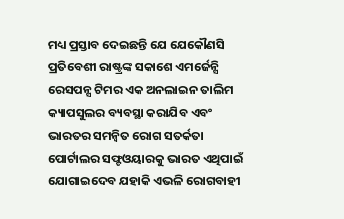ମଧ୍ୟ ପ୍ରସ୍ତାବ ଦେଇଛନ୍ତି ଯେ ଯେକୌଣସି ପ୍ରତିବେଶୀ ରାଷ୍ଟ୍ରଙ୍କ ସକାଶେ ଏମର୍ଜେନ୍ସି ରେସପନ୍ସ ଟିମର ଏକ ଅନଲାଇନ ତାଲିମ କ୍ୟାପସୁଲର ବ୍ୟବସ୍ଥା କରାଯିବ ଏବଂ ଭାରତର ସମନ୍ୱିତ ରୋଗ ସତର୍କତା ପୋର୍ଟାଲର ସଫ୍ଟଓୟାରକୁ ଭାରତ ଏଥିପାଇଁ ଯୋଗାଇଦେବ ଯହାକି ଏଭଳି ରୋଗବାହୀ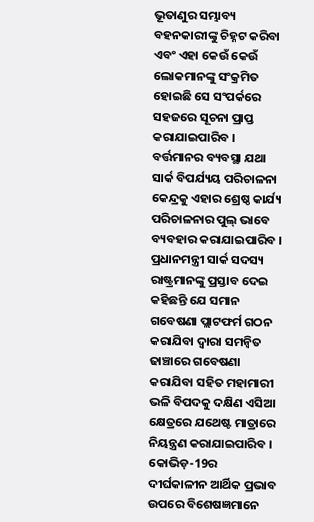ଭୂତାଣୁର ସମ୍ଭାବ୍ୟ ବହନକାରୀଙ୍କୁ ଚିହ୍ନଟ କରିବା ଏବଂ ଏହା କେଉଁ କେଉଁ ଲୋକମାନଙ୍କୁ ସଂକ୍ରମିତ ହୋଇଛି ସେ ସଂପର୍କରେ ସହଜରେ ସୂଚନା ପ୍ରାପ୍ତ କରାଯାଇପାରିବ । ବର୍ତ୍ତମାନର ବ୍ୟବସ୍ଥା ଯଥା ସାର୍କ ବିପର୍ଯ୍ୟୟ ପରିଚାଳନା କେନ୍ଦ୍ରକୁ ଏହାର ଶ୍ରେଷ୍ଠ କାର୍ଯ୍ୟ ପରିଚାଳନାର ପୁଲ୍ ଭାବେ ବ୍ୟବହାର କରାଯାଇପାରିବ ।
ପ୍ରଧାନମନ୍ତ୍ରୀ ସାର୍କ ସଦସ୍ୟ ରାଷ୍ଟ୍ରମାନଙ୍କୁ ପ୍ରସ୍ତାବ ଦେଇ କହିଛନ୍ତି ଯେ ସମାନ ଗବେଷଣା ପ୍ଲାଟଫର୍ମ ଗଠନ କରାଯିବା ଦ୍ୱାରା ସମନ୍ୱିତ ଢାଞ୍ଚାରେ ଗବେଷଣା କରାଯିବା ସହିତ ମହାମାରୀ ଭଳି ବିପଦକୁ ଦକ୍ଷିଣ ଏସିଆ କ୍ଷେତ୍ରରେ ଯଥେଷ୍ଟ ମାତ୍ରାରେ ନିୟନ୍ତ୍ରଣ କରାଯାଇପାରିବ । କୋଭିଡ଼-19ର ଦୀର୍ଘକାଳୀନ ଆର୍ଥିକ ପ୍ରଭାବ ଉପରେ ବିଶେଷଜ୍ଞମାନେ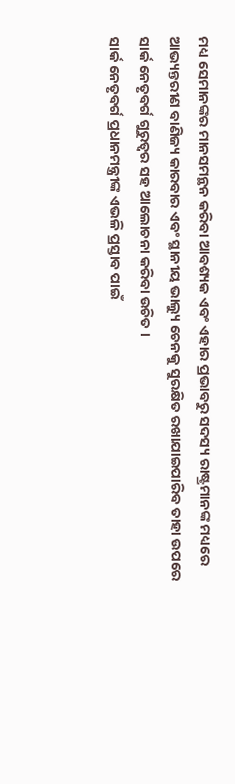ମଧ୍ୟ ସେମାନଙ୍କର ମାନସମନ୍ଥନ କରିବା ଆବଶ୍ୟକ ଏବଂ ଏହାର ପ୍ରଭାବରୁ ସଦସ୍ୟ ରାଷ୍ଟ୍ରମାନଙ୍କ ମଧ୍ୟରେ ଆଭ୍ୟନ୍ତରୀଣ ବାଣିଜ୍ୟ କାରବାର ଏବଂ ସ୍ଥାନୀୟ ଭାଲ୍ୟୁ ଚେନକୁ ସୁରକ୍ଷିତ ରଖାଯାଇପାରିବ ତାହା ଉପରେ ସାର୍କ ନେତୃବର୍ଗ ଗୁରୁତ୍ୱର ସହ ଆଲୋଚନା କରିବା ଉଚିତ ।
ସାର୍କ ନେତୃବର୍ଗ ପ୍ରଧାନମନ୍ତ୍ରୀଙ୍କ ଏଭଳି ପ୍ରସ୍ତାବ ପାଇଁ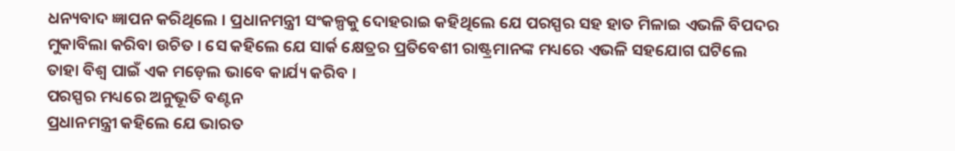ଧନ୍ୟବାଦ ଜ୍ଞାପନ କରିଥିଲେ । ପ୍ରଧାନମନ୍ତ୍ରୀ ସଂକଳ୍ପକୁ ଦୋହରାଇ କହିଥିଲେ ଯେ ପରସ୍ପର ସହ ହାତ ମିଳାଇ ଏଭଳି ବିପଦର ମୁକାବିଲା କରିବା ଉଚିତ । ସେ କହିଲେ ଯେ ସାର୍କ କ୍ଷେତ୍ରର ପ୍ରତିବେଶୀ ରାଷ୍ଟ୍ରମାନଙ୍କ ମଧ୍ୟରେ ଏଭଳି ସହଯୋଗ ଘଟିଲେ ତାହା ବିଶ୍ୱ ପାଇଁ ଏକ ମଡ଼େଲ ଭାବେ କାର୍ଯ୍ୟ କରିବ ।
ପରସ୍ପର ମଧ୍ୟରେ ଅନୁଭୂତି ବଣ୍ଟନ
ପ୍ରଧାନମନ୍ତ୍ରୀ କହିଲେ ଯେ ଭାରତ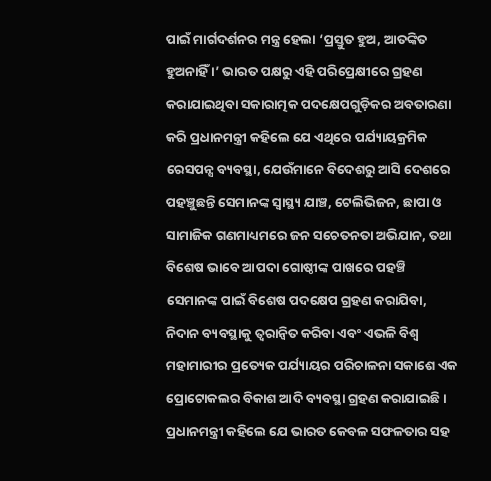ପାଇଁ ମାର୍ଗଦର୍ଶନର ମନ୍ତ୍ର ହେଲା ‘ପ୍ରସ୍ତୁତ ହୁଅ, ଆତଙ୍କିତ ହୁଅନାହିଁ ।’ ଭାରତ ପକ୍ଷରୁ ଏହି ପରିପ୍ରେକ୍ଷୀରେ ଗ୍ରହଣ କରାଯାଇଥିବା ସକାରାତ୍ମକ ପଦକ୍ଷେପଗୁଡ଼ିକର ଅବତାରଣା କରି ପ୍ରଧାନମନ୍ତ୍ରୀ କହିଲେ ଯେ ଏଥିରେ ପର୍ଯ୍ୟାୟକ୍ରମିକ ରେସପନ୍ସ ବ୍ୟବସ୍ଥା, ଯେଉଁମାନେ ବିଦେଶରୁ ଆସି ଦେଶରେ ପହଞ୍ଚୁଛନ୍ତି ସେମାନଙ୍କ ସ୍ୱାସ୍ଥ୍ୟ ଯାଞ୍ଚ, ଟେଲିଭିଜନ, ଛାପା ଓ ସାମାଜିକ ଗଣମାଧ୍ୟମରେ ଜନ ସଚେତନତା ଅଭିଯାନ, ତଥା ବିଶେଷ ଭାବେ ଆପଦା ଗୋଷ୍ଠୀଙ୍କ ପାଖରେ ପହଞ୍ଚି ସେମାନଙ୍କ ପାଇଁ ବିଶେଷ ପଦକ୍ଷେପ ଗ୍ରହଣ କରାଯିବା, ନିଦାନ ବ୍ୟବସ୍ଥାକୁ ତ୍ୱରାନ୍ଵିତ କରିବା ଏବଂ ଏଭଳି ବିଶ୍ୱ ମହାମାରୀର ପ୍ରତ୍ୟେକ ପର୍ଯ୍ୟାୟର ପରିଚାଳନା ସକାଶେ ଏକ ପ୍ରୋଟୋକଲର ବିକାଶ ଆଦି ବ୍ୟବସ୍ଥା ଗ୍ରହଣ କରାଯାଇଛି ।
ପ୍ରଧାନମନ୍ତ୍ରୀ କହିଲେ ଯେ ଭାରତ କେବଳ ସଫଳତାର ସହ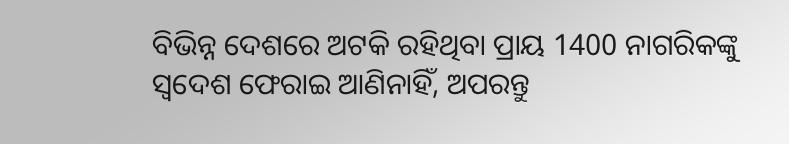ବିଭିନ୍ନ ଦେଶରେ ଅଟକି ରହିଥିବା ପ୍ରାୟ 1400 ନାଗରିକଙ୍କୁ ସ୍ୱଦେଶ ଫେରାଇ ଆଣିନାହିଁ, ଅପରନ୍ତୁ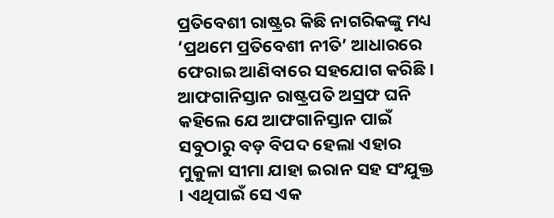ପ୍ରତିବେଶୀ ରାଷ୍ଟ୍ରର କିଛି ନାଗରିକଙ୍କୁ ମଧ୍ୟ ‘ପ୍ରଥମେ ପ୍ରତିବେଶୀ ନୀତି’ ଆଧାରରେ ଫେରାଇ ଆଣିବାରେ ସହଯୋଗ କରିଛି ।
ଆଫଗାନିସ୍ତାନ ରାଷ୍ଟ୍ରପତି ଅସ୍ରଫ ଘନି କହିଲେ ଯେ ଆଫଗାନିସ୍ତାନ ପାଇଁ ସବୁଠାରୁ ବଡ଼ ବିପଦ ହେଲା ଏହାର ମୁକୁଳା ସୀମା ଯାହା ଇରାନ ସହ ସଂଯୁକ୍ତ । ଏଥିପାଇଁ ସେ ଏକ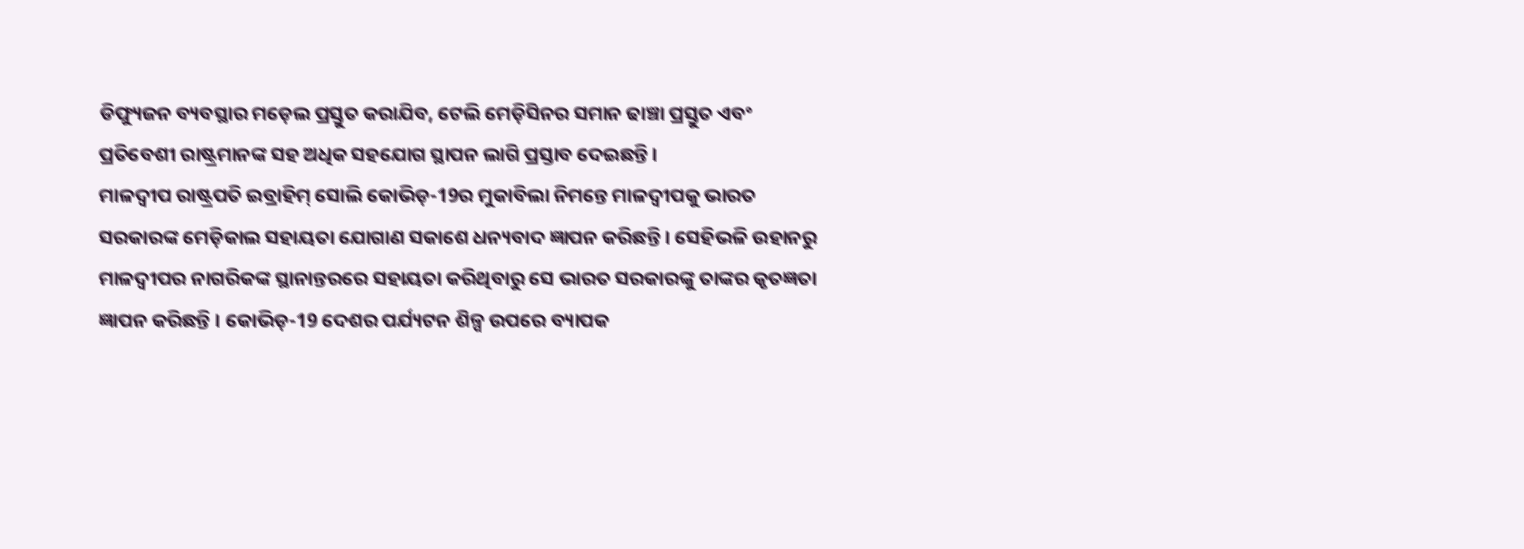ଡିଫ୍ୟୁଜନ ବ୍ୟବସ୍ଥାର ମଡ଼େଲ ପ୍ରସ୍ତୁତ କରାଯିବ, ଟେଲି ମେଡ଼ିସିନର ସମାନ ଢାଞ୍ଚା ପ୍ରସ୍ତୁତ ଏବଂ ପ୍ରତିବେଶୀ ରାଷ୍ଟ୍ରମାନଙ୍କ ସହ ଅଧିକ ସହଯୋଗ ସ୍ଥାପନ ଲାଗି ପ୍ରସ୍ତାବ ଦେଇଛନ୍ତି ।
ମାଳଦ୍ୱୀପ ରାଷ୍ଟ୍ରପତି ଇବ୍ରାହିମ୍ ସୋଲି କୋଭିଡ଼-19ର ମୁକାବିଲା ନିମନ୍ତେ ମାଳଦ୍ୱୀପକୁ ଭାରତ ସରକାରଙ୍କ ମେଡ଼ିକାଲ ସହାୟତା ଯୋଗାଣ ସକାଶେ ଧନ୍ୟବାଦ ଜ୍ଞାପନ କରିଛନ୍ତି । ସେହିଭଳି ଉହାନରୁ ମାଳଦ୍ୱୀପର ନାଗରିକଙ୍କ ସ୍ଥାନାନ୍ତରରେ ସହାୟତା କରିଥିବାରୁ ସେ ଭାରତ ସରକାରଙ୍କୁ ତାଙ୍କର କୃତଜ୍ଞତା ଜ୍ଞାପନ କରିଛନ୍ତି । କୋଭିଡ଼-19 ଦେଶର ପର୍ଯ୍ୟଟନ ଶିଳ୍ପ ଉପରେ ବ୍ୟାପକ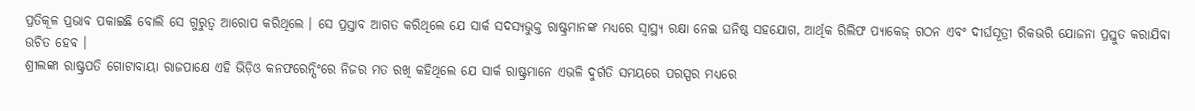ପ୍ରତିକୂଳ ପ୍ରଭାବ ପକାଇଛି ବୋଲି ସେ ଗୁରୁତ୍ୱ ଆରୋପ କରିଥିଲେ । ସେ ପ୍ରସ୍ତାବ ଆଗତ କରିଥିଲେ ଯେ ସାର୍କ ସଦସ୍ୟଭୁକ୍ତ ରାଷ୍ଟ୍ରମାନଙ୍କ ମଧ୍ୟରେ ସ୍ୱାସ୍ଥ୍ୟ ରକ୍ଷା ନେଇ ଘନିଷ୍ଠ ସହଯୋଗ, ଆର୍ଥିକ ରିଲିଫ ପ୍ୟାକେଜ୍ ଗଠନ ଏବଂ ଦୀର୍ଘସୂତ୍ରୀ ରିକଭରି ଯୋଜନା ପ୍ରସ୍ତୁତ କରାଯିବା ଉଚିତ ହେବ ।
ଶ୍ରୀଲଙ୍କା ରାଷ୍ଟ୍ରପତି ଗୋଟାବାୟା ରାଜପାକ୍ଷେ ଏହି ଭିଡ଼ିଓ କନଫରେନ୍ସିଂରେ ନିଜର ମତ ରଖି କହିଥିଲେ ଯେ ସାର୍କ ରାଷ୍ଟ୍ରମାନେ ଏଭଳି ଦୁର୍ଗତି ସମୟରେ ପରସ୍ପର ମଧ୍ୟରେ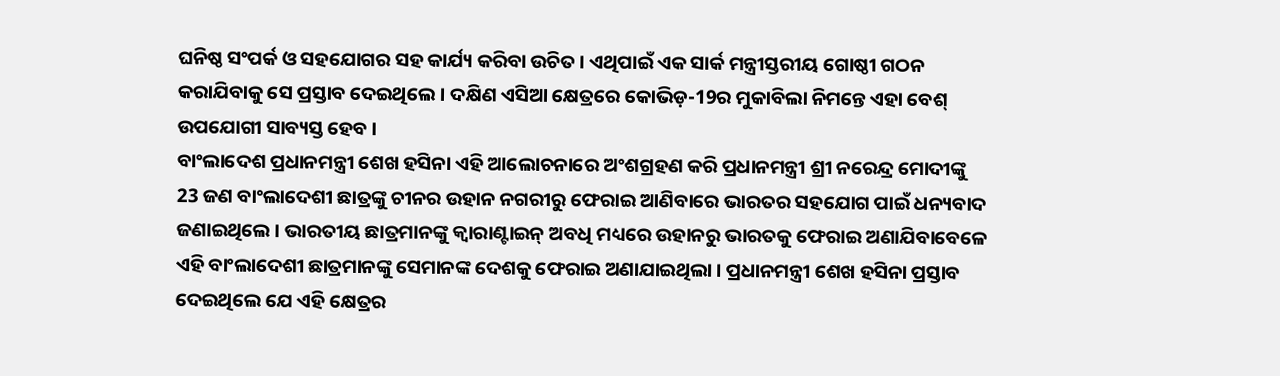ଘନିଷ୍ଠ ସଂପର୍କ ଓ ସହଯୋଗର ସହ କାର୍ଯ୍ୟ କରିବା ଉଚିତ । ଏଥିପାଇଁ ଏକ ସାର୍କ ମନ୍ତ୍ରୀସ୍ତରୀୟ ଗୋଷ୍ଠୀ ଗଠନ କରାଯିବାକୁ ସେ ପ୍ରସ୍ତାବ ଦେଇଥିଲେ । ଦକ୍ଷିଣ ଏସିଆ କ୍ଷେତ୍ରରେ କୋଭିଡ଼-19ର ମୁକାବିଲା ନିମନ୍ତେ ଏହା ବେଶ୍ ଉପଯୋଗୀ ସାବ୍ୟସ୍ତ ହେବ ।
ବାଂଲାଦେଶ ପ୍ରଧାନମନ୍ତ୍ରୀ ଶେଖ ହସିନା ଏହି ଆଲୋଚନାରେ ଅଂଶଗ୍ରହଣ କରି ପ୍ରଧାନମନ୍ତ୍ରୀ ଶ୍ରୀ ନରେନ୍ଦ୍ର ମୋଦୀଙ୍କୁ 23 ଜଣ ବାଂଲାଦେଶୀ ଛାତ୍ରଙ୍କୁ ଚୀନର ଉହାନ ନଗରୀରୁ ଫେରାଇ ଆଣିବାରେ ଭାରତର ସହଯୋଗ ପାଇଁ ଧନ୍ୟବାଦ ଜଣାଇଥିଲେ । ଭାରତୀୟ ଛାତ୍ରମାନଙ୍କୁ କ୍ୱାରାଣ୍ଟାଇନ୍ ଅବଧି ମଧ୍ୟରେ ଉହାନରୁ ଭାରତକୁ ଫେରାଇ ଅଣାଯିବାବେଳେ ଏହି ବାଂଲାଦେଶୀ ଛାତ୍ରମାନଙ୍କୁ ସେମାନଙ୍କ ଦେଶକୁ ଫେରାଇ ଅଣାଯାଇଥିଲା । ପ୍ରଧାନମନ୍ତ୍ରୀ ଶେଖ ହସିନା ପ୍ରସ୍ତାବ ଦେଇଥିଲେ ଯେ ଏହି କ୍ଷେତ୍ରର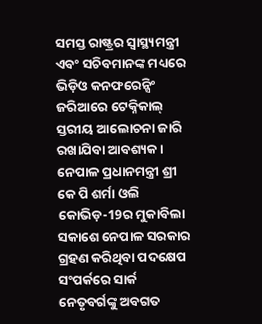ସମସ୍ତ ରାଷ୍ଟ୍ରର ସ୍ୱାସ୍ଥ୍ୟମନ୍ତ୍ରୀ ଏବଂ ସଚିବମାନଙ୍କ ମଧ୍ୟରେ ଭିଡ଼ିଓ କନଫରେନ୍ସିଂ ଜରିଆରେ ଟେକ୍ନିକାଲ୍ ସ୍ତରୀୟ ଆଲୋଚନା ଜାରି ରଖାଯିବା ଆବଶ୍ୟକ ।
ନେପାଳ ପ୍ରଧାନମନ୍ତ୍ରୀ ଶ୍ରୀ କେ ପି ଶର୍ମା ଓଲି କୋଭିଡ଼-19ର ମୁକାବିଲା ସକାଶେ ନେପାଳ ସରକାର ଗ୍ରହଣ କରିଥିବା ପଦକ୍ଷେପ ସଂପର୍କରେ ସାର୍କ ନେତୃବର୍ଗଙ୍କୁ ଅବଗତ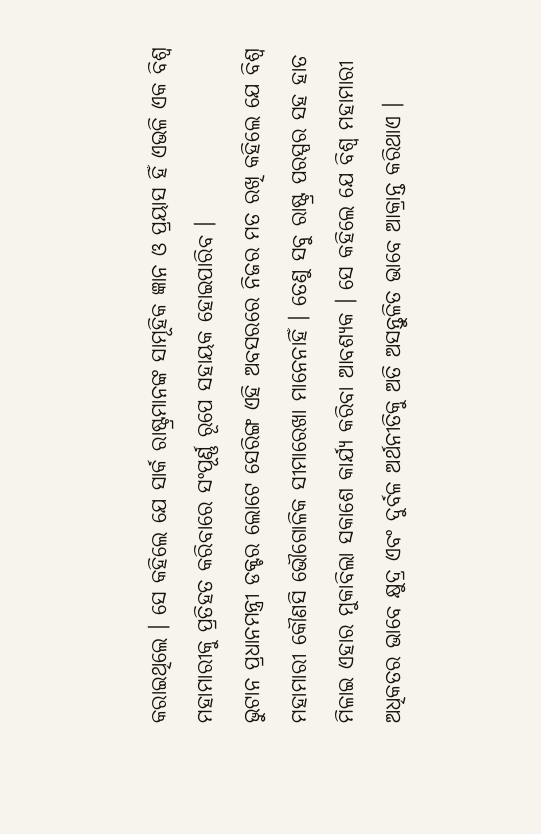କରାଇଥିଲେ । ସେ କହିଲେ ଯେ ସାର୍କ ରାଷ୍ଟ୍ରମାନଙ୍କ ସାମୂହିକ ଜ୍ଞାନ ଓ ପ୍ରୟାସ ହିଁ ଏଭଳି ଏକ ବିଶ୍ୱ ମହାମାରୀକୁ ପ୍ରତିହତ କରିବାରେ ସଂପୂର୍ଣ୍ଣ ରୂପେ ସହାୟକ ହୋଇପାରିବ ।
ଭୁଟାନ ପ୍ରଧାନମନ୍ତ୍ରୀ ଡକ୍ଟର ଲୋଟେ ସେରିଙ୍ଗ ଏହି ଅବସରରେ ନିଜର ମତ ରଖି କହିଲେ ଯେ ବିଶ୍ୱ ମହାମାରୀ କୌଣସି ଭୌଗୋଳିକ ସୀମାରେଖା ମାନେନାହିଁ । ତେଣୁ ସବୁ ରାଷ୍ଟ୍ର ପରସ୍ପର ସହ ହାତ ମିଳାଇ ଏହାର ମୁକାବିଲା ସକାଶେ କାର୍ଯ୍ୟ କରିବା ଆବଶ୍ୟକ । ସେ କହିଲେ ଯେ ବିଶ୍ୱ ମହାମାରୀ ଅଧିକତର ଭାବେ କ୍ଷୁଦ୍ର ଏବଂ ଦୁର୍ବଳ ଅର୍ଥନୀତିକୁ ଅତି ଅସନ୍ତୁଳିତ ଭାବେ ଆକ୍ରାନ୍ତ କରିଥାଏ ।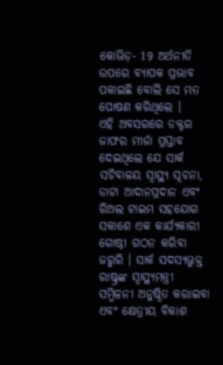କୋଭିଡ଼- 19 ଅର୍ଥନୀତି ଉପରେ ବ୍ୟାପକ ପ୍ରଭାବ ପକାଇଛି ବୋଲି ସେ ମତ ପୋଷଣ କରିଥିଲେ ।
ଏହି ଅବସରରେ ଡକ୍ଟର ଜାଫର ମୀର୍ଜା ପ୍ରସ୍ତାବ ଦେଇଥିଲେ ଯେ ସାର୍କ ସଚିବାଳୟ ସ୍ୱାସ୍ଥ୍ୟ ସୂଚନା, ଡାଟା ଆଦାନପ୍ରଦାନ ଏବଂ ରିଅଲ ଟାଇମ ସହଯୋଗ ସକାଶେ ଏକ କାର୍ଯ୍ୟକାରୀ ଗୋଷ୍ଠୀ ଗଠନ କରିବା ଜରୁରି । ସାର୍କ ସଦସ୍ୟଭୁକ୍ତ ରାଷ୍ଟ୍ରଙ୍କ ସ୍ୱାସ୍ଥ୍ୟମନ୍ତ୍ରୀ ସମ୍ମିଳନୀ ଅନୁଷ୍ଠିତ କରାଇବା ଏବଂ କ୍ଷେତ୍ରୀୟ ବିକାଶ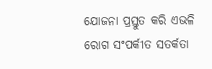ଯୋଜନା ପ୍ରସ୍ତୁତ କରି ଏଭଳି ରୋଗ ସଂପର୍କୀତ ସତର୍କତା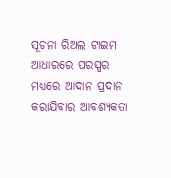ସୂଚନା ରିଅଲ ଟାଇମ ଆଧାରରେ ପରସ୍ପର ମଧ୍ୟରେ ଆଦାନ ପ୍ରଦାନ କରାଯିବାର ଆବଶ୍ୟକତା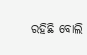ରହିଛି ବୋଲି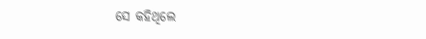ସେ କହିଥିଲେ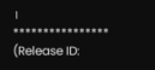।
****************
(Release ID: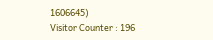1606645)
Visitor Counter : 196